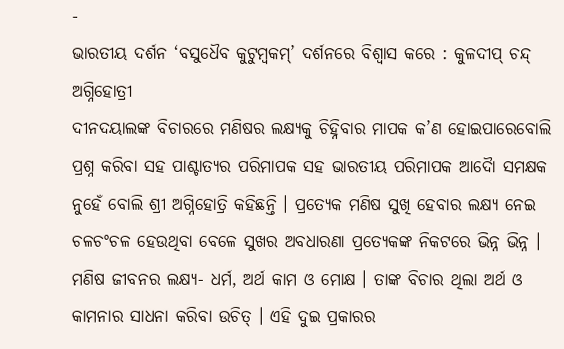-
ଭାରତୀୟ ଦର୍ଶନ ‘ବସୁଧୈବ କୁଟୁମ୍ବକମ୍’ ଦର୍ଶନରେ ବିଶ୍ୱାସ କରେ : କୁଳଦୀପ୍ ଚନ୍ଦ୍ ଅଗ୍ନିହୋତ୍ରୀ
ଦୀନଦୟାଲଙ୍କ ବିଚାରରେ ମଣିଷର ଲକ୍ଷ୍ୟକୁ ଚିହ୍ନିବାର ମାପକ କ’ଣ ହୋଇପାରେବୋଲି ପ୍ରଶ୍ନ କରିବା ସହ ପାଶ୍ଚାତ୍ୟର ପରିମାପକ ସହ ଭାରତୀୟ ପରିମାପକ ଆଦୈା ସମକ୍ଷକ ନୁହେଁ ବୋଲି ଶ୍ରୀ ଅଗ୍ନିହୋତ୍ରି କହିଛନ୍ତି । ପ୍ରତ୍ୟେକ ମଣିଷ ସୁଖି ହେବାର ଲକ୍ଷ୍ୟ ନେଇ ଚଳଚଂଚଳ ହେଉଥିବା ବେଳେ ସୁଖର ଅବଧାରଣା ପ୍ରତ୍ୟେକଙ୍କ ନିକଟରେ ଭିନ୍ନ ଭିନ୍ନ । ମଣିଷ ଜୀବନର ଲକ୍ଷ୍ୟ- ଧର୍ମ, ଅର୍ଥ କାମ ଓ ମୋକ୍ଷ । ତାଙ୍କ ବିଚାର ଥିଲା ଅର୍ଥ ଓ କାମନାର ସାଧନା କରିବା ଉଚିତ୍ । ଏହି ଦୁଇ ପ୍ରକାରର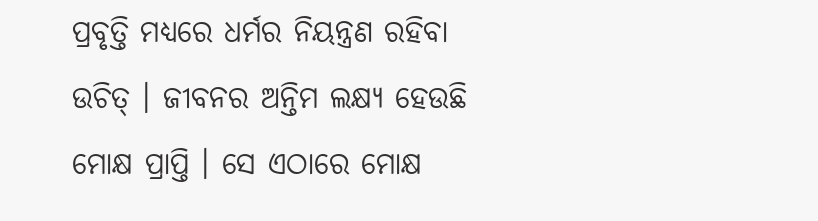ପ୍ରବୃତ୍ତି ମଧ୍ୟରେ ଧର୍ମର ନିୟନ୍ତ୍ରଣ ରହିବା ଉଚିତ୍ । ଜୀବନର ଅନ୍ତିମ ଲକ୍ଷ୍ୟ ହେଉଛି ମୋକ୍ଷ ପ୍ରାପ୍ତି । ସେ ଏଠାରେ ମୋକ୍ଷ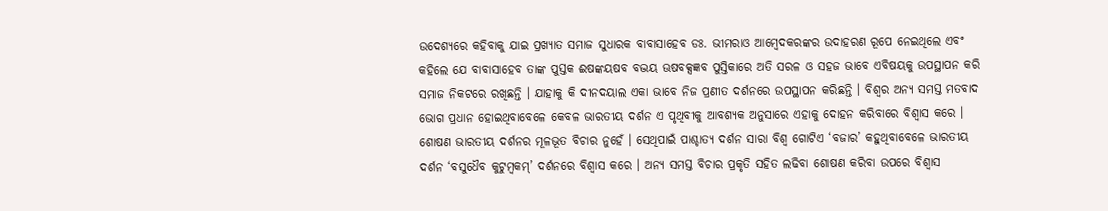ଉଦେଶ୍ୟରେ କହିବାକୁ ଯାଇ ପ୍ରଖ୍ୟାତ ସମାଜ ସୁଧାରକ ବାବାସାହେବ ଡଃ. ଭୀମରାଓ ଆମ୍ବେଦକରଙ୍କର ଉଦାହରଣ ରୂପେ ନେଇଥିଲେ ଏବଂ କହିଲେ ଯେ ବାବାସାହେବ ତାଙ୍କ ପୁସ୍ତକ ଈଷଙ୍କୟଷବ ବଦ୍ଭୟ ଊଷବକ୍ସଜ୍ଞବ ପୁସ୍ତିକାରେ ଅତି ସରଳ ଓ ସହଜ ଭାବେ ଏବିଷୟକୁ ଉପସ୍ଥାପନ କରି ସମାଜ ନିକଟରେ ରଖିଛନ୍ତି । ଯାହାକୁ କି ଦୀନଦୟାଲ ଏକା ଭାବେ ନିଜ ପ୍ରଣୀତ ଦର୍ଶନରେ ଉପସ୍ଥାପନ କରିଛନ୍ତି । ବିଶ୍ୱର ଅନ୍ୟ ସମସ୍ତ ମତବାଦ ଭୋଗ ପ୍ରଧାନ ହୋଇଥିବାବେଳେ କେବଳ ଭାରତୀୟ ଦର୍ଶନ ଏ ପୃଥିବୀକୁ ଆବଶ୍ୟକ ଅନୁସାରେ ଏହାକୁ ଦୋହନ କରିବାରେ ବିଶ୍ୱାସ କରେ । ଶୋଷଣ ଭାରତୀୟ ଦର୍ଶନର ମୂଳଭୂତ ବିଚାର ନୁହେଁ । ସେଥିପାଇଁ ପାଶ୍ଚାତ୍ୟ ଦର୍ଶନ ସାରା ବିଶ୍ୱ ଗୋଟିଏ ‘ବଜାର’ କହୁଥିବାବେଳେ ଭାରତୀୟ ଦର୍ଶନ ‘ବସୁଧୈବ କୁଟୁମ୍ବକମ୍’ ଦର୍ଶନରେ ବିଶ୍ୱାସ କରେ । ଅନ୍ୟ ସମସ୍ତ ବିଚାର ପ୍ରକୃତି ସହିତ ଲଢିବା ଶୋଷଣ କରିବା ଉପରେ ବିଶ୍ୱାସ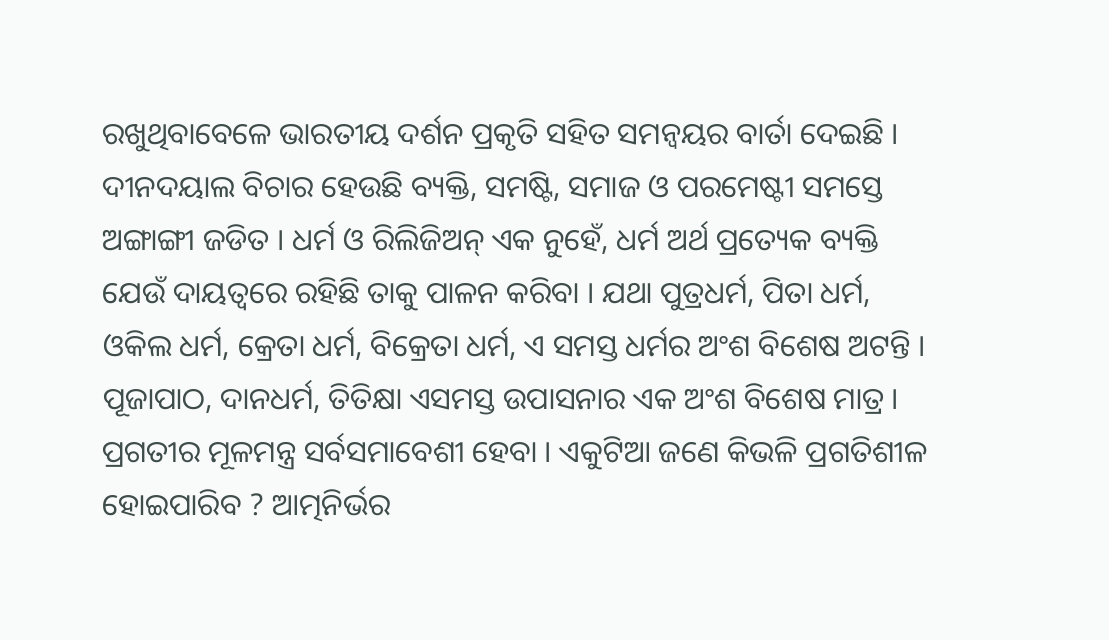ରଖୁଥିବାବେଳେ ଭାରତୀୟ ଦର୍ଶନ ପ୍ରକୃତି ସହିତ ସମନ୍ୱୟର ବାର୍ତା ଦେଇଛି । ଦୀନଦୟାଲ ବିଚାର ହେଉଛି ବ୍ୟକ୍ତି, ସମଷ୍ଟି, ସମାଜ ଓ ପରମେଷ୍ଟୀ ସମସ୍ତେ ଅଙ୍ଗାଙ୍ଗୀ ଜଡିତ । ଧର୍ମ ଓ ରିଲିଜିଅନ୍ ଏକ ନୁହେଁ, ଧର୍ମ ଅର୍ଥ ପ୍ରତ୍ୟେକ ବ୍ୟକ୍ତି ଯେଉଁ ଦାୟତ୍ୱରେ ରହିଛି ତାକୁ ପାଳନ କରିବା । ଯଥା ପୁତ୍ରଧର୍ମ, ପିତା ଧର୍ମ, ଓକିଲ ଧର୍ମ, କ୍ରେତା ଧର୍ମ, ବିକ୍ରେତା ଧର୍ମ, ଏ ସମସ୍ତ ଧର୍ମର ଅଂଶ ବିଶେଷ ଅଟନ୍ତି । ପୂଜାପାଠ, ଦାନଧର୍ମ, ତିତିକ୍ଷା ଏସମସ୍ତ ଉପାସନାର ଏକ ଅଂଶ ବିଶେଷ ମାତ୍ର । ପ୍ରଗତୀର ମୂଳମନ୍ତ୍ର ସର୍ବସମାବେଶୀ ହେବା । ଏକୁଟିଆ ଜଣେ କିଭଳି ପ୍ରଗତିଶୀଳ ହୋଇପାରିବ ? ଆତ୍ମନିର୍ଭର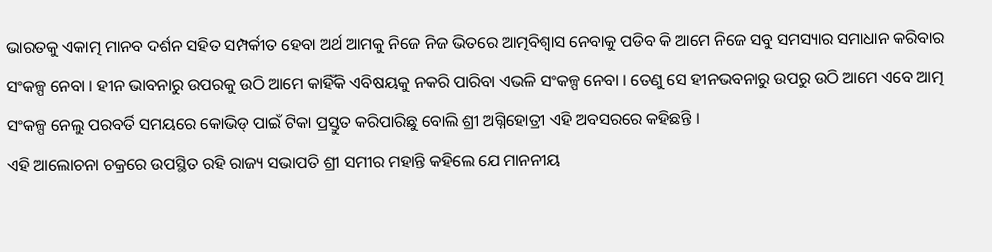ଭାରତକୁ ଏକାତ୍ମ ମାନବ ଦର୍ଶନ ସହିତ ସମ୍ପର୍କୀତ ହେବା ଅର୍ଥ ଆମକୁ ନିଜେ ନିଜ ଭିତରେ ଆତ୍ମବିଶ୍ୱାସ ନେବାକୁ ପଡିବ କି ଆମେ ନିଜେ ସବୁ ସମସ୍ୟାର ସମାଧାନ କରିବାର ସଂକଳ୍ପ ନେବା । ହୀନ ଭାବନାରୁ ଉପରକୁ ଉଠି ଆମେ କାହିଁକି ଏବିଷୟକୁ ନକରି ପାରିବା ଏଭଳି ସଂକଳ୍ପ ନେବା । ତେଣୁ ସେ ହୀନଭବନାରୁ ଉପରୁ ଉଠି ଆମେ ଏବେ ଆତ୍ମ ସଂକଳ୍ପ ନେଲୁ ପରବର୍ତି ସମୟରେ କୋଭିଡ୍ ପାଇଁ ଟିକା ପ୍ରସ୍ତୁତ କରିପାରିଛୁ ବୋଲି ଶ୍ରୀ ଅଗ୍ନିହୋତ୍ରୀ ଏହି ଅବସରରେ କହିଛନ୍ତି ।
ଏହି ଆଲୋଚନା ଚକ୍ରରେ ଉପସ୍ଥିତ ରହି ରାଜ୍ୟ ସଭାପତି ଶ୍ରୀ ସମୀର ମହାନ୍ତି କହିଲେ ଯେ ମାନନୀୟ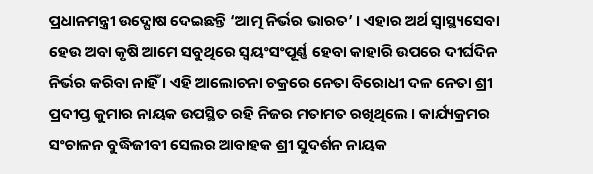ପ୍ରଧାନମନ୍ତ୍ରୀ ଉଦ୍ଘୋଷ ଦେଇଛନ୍ତି ‘ଆତ୍ମ ନିର୍ଭର ଭାରତ’ । ଏହାର ଅର୍ଥ ସ୍ୱାସ୍ଥ୍ୟସେବା ହେଉ ଅବା କୃଷି ଆମେ ସବୁଥିରେ ସ୍ୱୟଂସଂପୂର୍ଣ୍ଣ ହେବା କାହାରି ଉପରେ ଦୀର୍ଘଦିନ ନିର୍ଭର କରିବା ନାହିଁ । ଏହି ଆଲୋଚନା ଚକ୍ରରେ ନେତା ବିରୋଧୀ ଦଳ ନେତା ଶ୍ରୀ ପ୍ରଦୀପ୍ତ କୁମାର ନାୟକ ଉପସ୍ଥିତ ରହି ନିଜର ମତାମତ ରଖିଥିଲେ । କାର୍ଯ୍ୟକ୍ରମର ସଂଚାଳନ ବୁଦ୍ଧିଜୀବୀ ସେଲର ଆବାହକ ଶ୍ରୀ ସୁଦର୍ଶନ ନାୟକ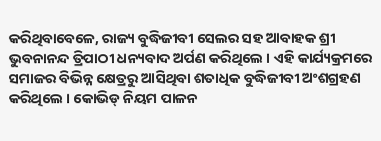କରିଥିବାବେଳେ, ରାଜ୍ୟ ବୁଦ୍ଧିଜୀବୀ ସେଲର ସହ ଆବାହକ ଶ୍ରୀ ଭୁବନାନନ୍ଦ ତ୍ରିପାଠୀ ଧନ୍ୟବାଦ ଅର୍ପଣ କରିଥିଲେ । ଏହି କାର୍ଯ୍ୟକ୍ରମରେ ସମାଜର ବିଭିନ୍ନ କ୍ଷେତ୍ରରୁ ଆସିଥିବା ଶତାଧିକ ବୁଦ୍ଧିଜୀବୀ ଅଂଶଗ୍ରହଣ କରିଥିଲେ । କୋଭିଡ୍ ନିୟମ ପାଳନ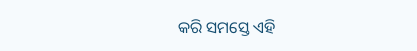କରି ସମସ୍ତେ ଏହି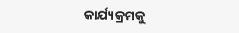କାର୍ଯ୍ୟକ୍ରମକୁ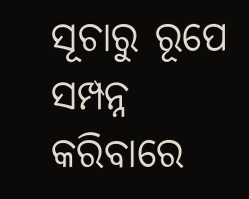ସୂଚାରୁ ରୂପେ ସମ୍ପନ୍ନ କରିବାରେ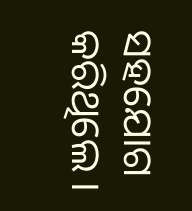ସହଯୋଗ କରିଥିଲେ ।